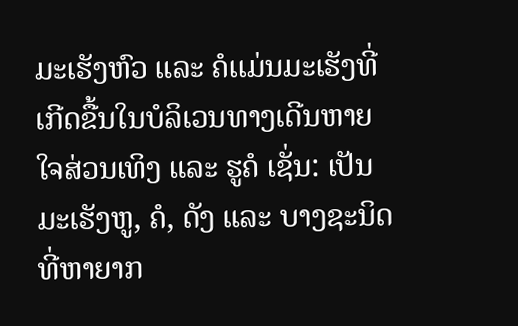ມະເຮັງຫົວ ແລະ ຄໍເເມ່ນມະເຮັງທີ່ເກີດຂື້ນໃນບໍລິເວນທາງເດີນຫາຍໃຈສ່ວນເທິງ ແລະ ຮູຄໍ ເຊັ່ນ: ເປັນມະເຮັງຫູ, ຄໍ, ດັງ ແລະ ບາງຊະນິດທີ່ຫາຍາກ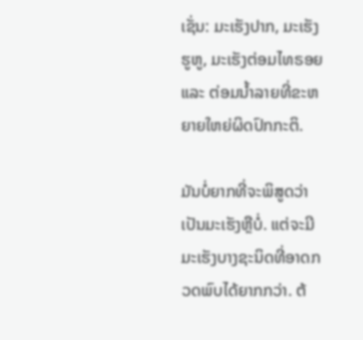ເຊັ່ນ: ມະເຮັງປາກ, ມະເຮັງຮູຫູ, ມະເຮັງຕ່ອມໄທຣອຍ ແລະ ຕ່ອມນໍ້າລາຍທີ່ຂະຫຍາຍໃຫຍ່ຜິດປົກກະຕິ.

ມັນບໍ່ຍາກທີ່ຈະພິສູດວ່າເປັນມະເຮັງຫຼືບໍ່. ແຕ່ຈະມີມະເຮັງບາງຊະນິດທີ່ອາດກວດພົບໄດ້ຍາກກວ່າ. ຕ້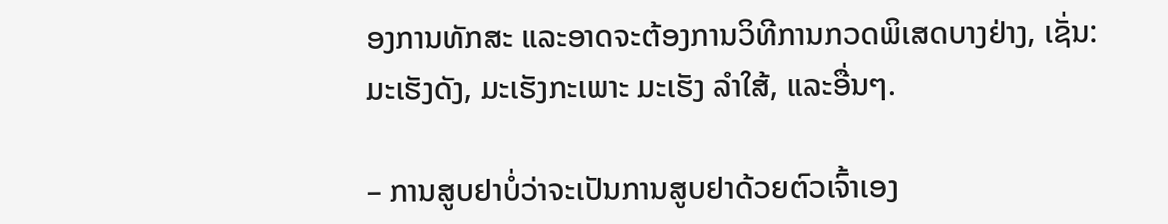ອງການທັກສະ ແລະອາດຈະຕ້ອງການວິທີການກວດພິເສດບາງຢ່າງ, ເຊັ່ນ: ມະເຮັງດັງ, ມະເຮັງກະເພາະ ມະເຮັງ ລຳໃສ້, ແລະອື່ນໆ.

– ການສູບຢາບໍ່ວ່າຈະເປັນການສູບຢາດ້ວຍຕົວເຈົ້າເອງ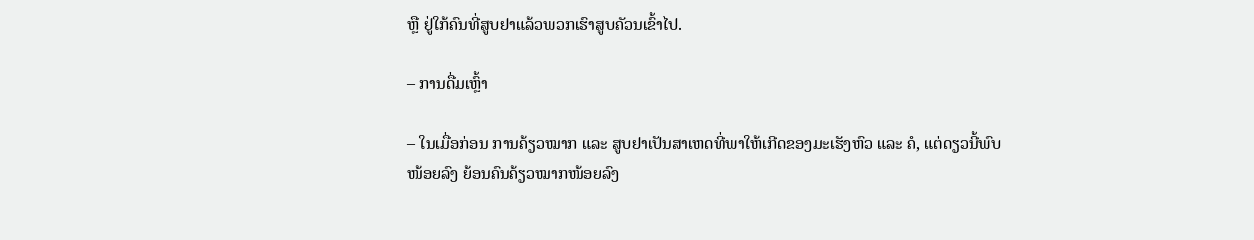ຫຼື ຢູ່ໃກ້ຄົນທີ່ສູບຢາແລ້ວພວກເຮົາສູບຄັວນເຂົ້າໄປ.

– ການດື່ມເຫຼົ້າ

– ໃນເມື່ອກ່ອນ ການຄ້ຽວໝາກ ແລະ ສູບຢາເປັນສາເຫດທີ່ພາໃຫ້ເກີດຂອງມະເຮັງຫົວ ແລະ ຄໍ, ແຕ່ດຽວນີ້ພົບ ໜ້ອຍລົງ ຍ້ອນຄົນຄ້ຽວໝາກໜ້ອຍລົງ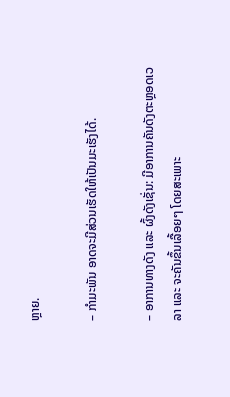ຫຼາຍ.

– ກຳມະພັນ ອາດຈະມີສ່ວນເຮັດໃຫ້ເປັນມະເຮັງໄດ້.

– ອາການທາງດັງ ແລະ ຜົ້ງດັງເຊັ່ນ: ມີອາການຄັນດັງຕະຫຼອດເວລາ ແລະ ຈະຄັນຂຶ້ນເລື້ອຍໆ ໂດຍສະເພາະ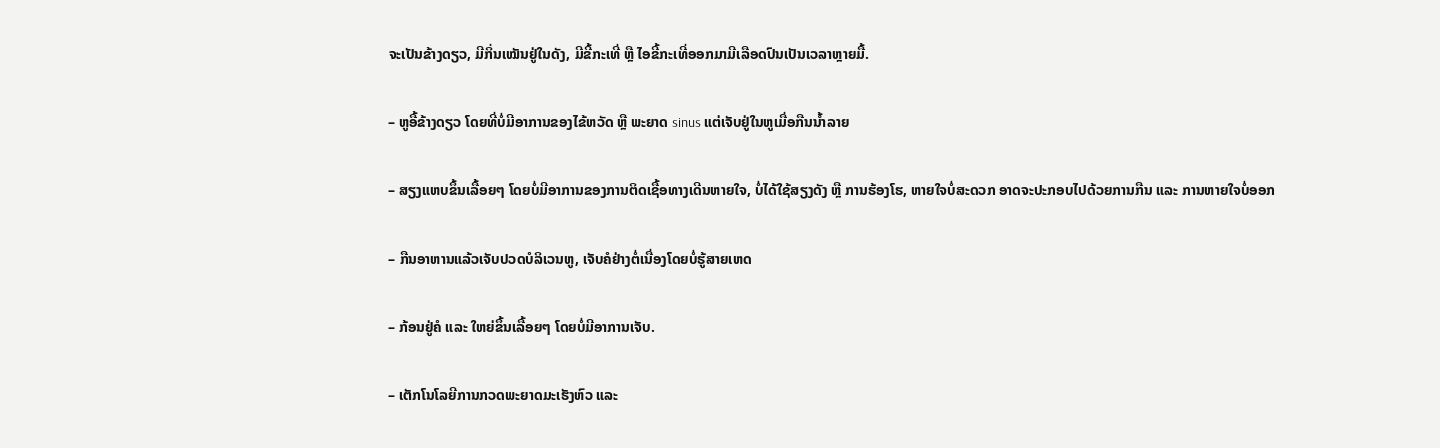ຈະເປັນຂ້າງດຽວ, ມີກິ່ນເໝັນຢູ່ໃນດັງ, ມີຂີ້ກະເທີ່ ຫຼື ໄອຂີ້ກະເທີ່ອອກມາມີເລືອດປົນເປັນເວລາຫຼາຍມື້.

– ຫູອື້ຂ້າງດຽວ ໂດຍທີ່ບໍ່ມີອາການຂອງໄຂ້ຫວັດ ຫຼື ພະຍາດ sinus ແຕ່ເຈັບຢູ່ໃນຫູເມື່ອກືນນໍ້າລາຍ

– ສຽງແຫບຂຶ້ນເລື້ອຍໆ ໂດຍບໍ່ມີອາການຂອງການຕິດເຊື້ອທາງເດີນຫາຍໃຈ, ບໍ່ໄດ້ໃຊ້ສຽງດັງ ຫຼື ການຮ້ອງໂຮ, ຫາຍໃຈບໍ່ສະດວກ ອາດຈະປະກອບໄປດ້ວຍການກືນ ແລະ ການຫາຍໃຈບໍ່ອອກ

– ກືນອາຫານແລ້ວເຈັບປວດບໍລິເວນຫູ, ເຈັບຄໍຢ່າງຕໍ່ເນື່ອງໂດຍບໍ່ຮູ້ສາຍເຫດ

– ກ້ອນຢູ່ຄໍ ແລະ ໃຫຍ່ຂຶ້ນເລື້ອຍໆ ໂດຍບໍ່ມີອາການເຈັບ.

– ເຕັກໂນໂລຍີການກວດພະຍາດມະເຮັງຫົວ ແລະ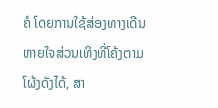ຄໍ ໂດຍການໃຊ້ສ່ອງທາງເດີນຫາຍໃຈສ່ວນເທິງທີ່ໂຄ້ງຕາມໂຜ້ງດັງໄດ້, ສາ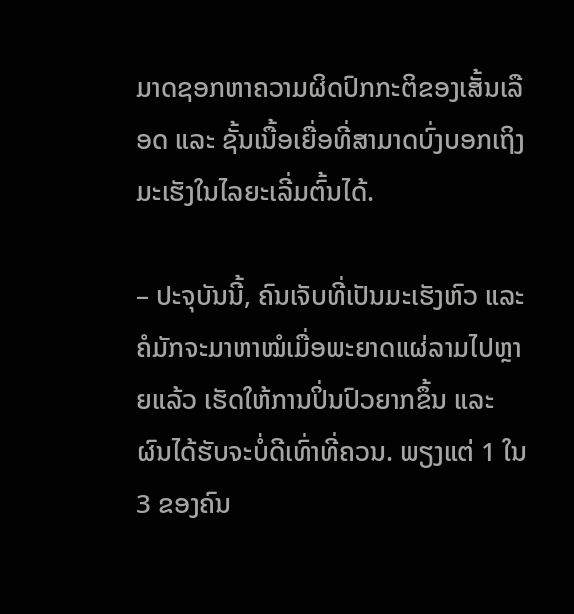ມາດຊອກຫາຄວາມຜິດປົກກະຕິຂອງເສັ້ນເລືອດ ແລະ ຊັ້ນເນື້ອເຍື່ອທີ່ສາມາດບົ່ງບອກເຖິງມະເຮັງໃນໄລຍະເລີ່ມຕົ້ນໄດ້.

– ປະຈຸບັນນີ້, ຄົນເຈັບທີ່ເປັນມະເຮັງຫົວ ແລະ ຄໍມັກຈະມາຫາໝໍເມື່ອພະຍາດແຜ່ລາມໄປຫຼາຍແລ້ວ ເຮັດໃຫ້ການປິ່ນປົວຍາກຂຶ້ນ ແລະ ຜົນໄດ້ຮັບຈະບໍ່ດີເທົ່າທີ່ຄວນ. ພຽງແຕ່ 1 ໃນ 3 ຂອງຄົນ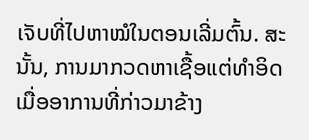ເຈັບທີ່ໄປຫາໝໍໃນຕອນເລີ່ມຕົ້ນ. ສະນັ້ນ, ການມາກວດຫາເຊື້ອແຕ່ທໍາອິດເມື່ອອາການທີ່ກ່າວມາຂ້າງ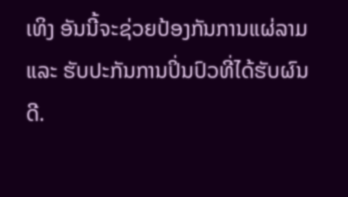ເທິງ ອັນນີ້ຈະຊ່ວຍປ້ອງກັນການແຜ່ລາມ ແລະ ຮັບປະກັນການປິ່ນປົວທີ່ໄດ້ຮັບຜົນດີ.